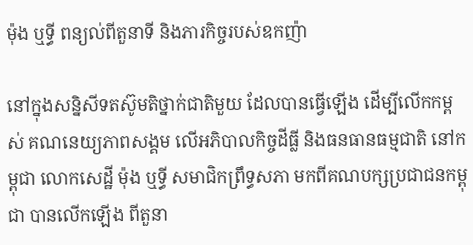ម៉ុង ឬទ្ធី ពន្យល់ពីតួនាទី និងភារកិច្ចរបស់ឧកញ៉ា

នៅក្នុងសន្និសីទតស៊ូមតិថ្នាក់ជាតិមួយ ដែលបានធ្វើឡើង ដើម្បីលើកកម្ពស់ គណនេយ្យភាពសង្គម លើអភិបាលកិច្ចដីធ្លី និងធនធានធម្មជាតិ នៅកម្ពុជា លោកសេដ្ឋី ម៉ុង ឬទ្ធី សមាជិកព្រឹទ្ធសភា មកពីគណបក្សប្រជាជនកម្ពុជា បានលើកឡើង ពីតួនា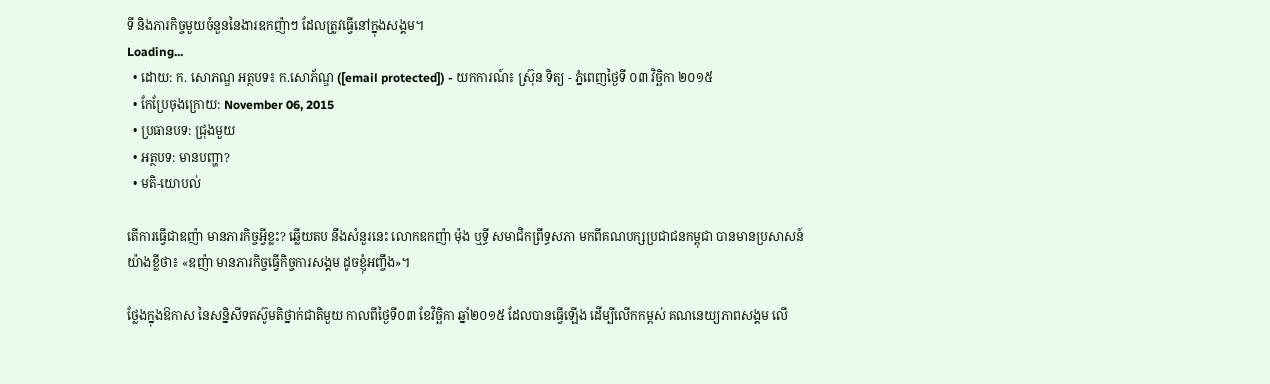ទី និងភារកិច្ចមួយចំនួននៃងារឧកញ៉ាៗ ដែលត្រូវធ្វើនៅក្នុងសង្គម។
Loading...
  • ដោយ: ក. សោភណ្ឌ អត្ថបទ៖ ក.សោភ័ណ្ឌ ([email protected]) - យកការណ៍៖ ស្រ៊ុន ទិត្យ - ភ្នំពេញថ្ងៃទី ០៣ វិច្ឆិកា ២០១៥
  • កែប្រែចុងក្រោយ: November 06, 2015
  • ប្រធានបទ: ជ្រុងមួយ
  • អត្ថបទ: មានបញ្ហា?
  • មតិ-យោបល់

តើការធ្វើជាឧញ៉ា មានភារកិច្ចអ្វីខ្លះ? ឆ្លើយតប នឹងសំនួរនេះ លោកឧកញ៉ា ម៉ុង ឬទ្ធី សមាជិកព្រឹទ្ធសភា មកពីគណបក្សប្រជាជនកម្ពុជា បានមានប្រសាសន៍ យ៉ាងខ្លីថា៖ «ឧញ៉ា មានភារកិច្ចធ្វើកិច្ចការសង្គម ដូចខ្ញុំអញ្ចឹង»។

ថ្លែងក្នុងឱកាស នៃសន្និសីទតស៊ូមតិថ្នាក់ជាតិមួយ កាលពីថ្ងៃទី០៣ ខែវិច្ឆិកា ឆ្នាំ២០១៥ ដែលបានធ្វើឡើង ដើម្បីលើកកម្ពស់ គណនេយ្យភាពសង្គម លើ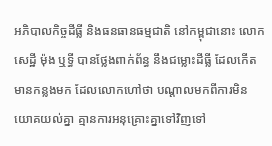អភិបាលកិច្ចដីធ្លី និងធនធានធម្មជាតិ នៅកម្ពុជានោះ លោកសេដ្ឋី ម៉ុង ឬទ្ធី បានថ្លែងពាក់ព័ន្ធ នឹងជម្លោះដីធ្លី ដែលកើតមានកន្លងមក ដែលលោកហៅថា បណ្ដាលមកពីការមិនយោគយល់គ្នា គ្មានការអនុគ្រោះគ្នាទៅវិញទៅ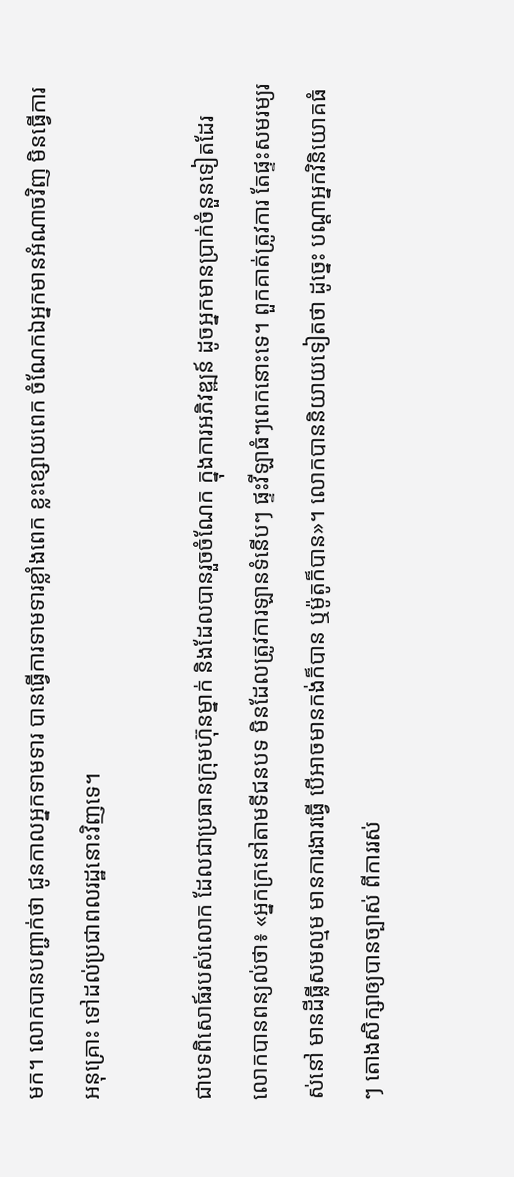មក។ លោកបានបញ្ជាក់ថា ជូនកាលអ្នកទាមទារ បានធ្វើការទាមទារខ្លាំងពេក ខ្លះខ្សោយពេក ចំណែកឯអ្នកមានអំណាចវិញ មិនធ្វើការអនុគ្រោះ ទៅដល់ប្រជាពលរដ្ឋនោះវិញទេ។

ជាបទពិសោធ៍របស់លោក ដែលជាប្រធានក្រុមហ៊ុនម្នាក់ និងដែលបានរួចចំណែក ក្នុងការអភិវឌ្ឍន៍ ដូចអ្នកមានប្រាក់ចំនួនទៀតដែរ លោកបានពន្យល់ថា៖ «អ្នកក្រនៅតាមទីជនបទ មិនដែលត្រូវការឡានទំនើបៗ ផ្ទះវីឡាធំៗពេកនោះទេ។ ពួកគាត់ត្រូវការ តែផ្ទះសមរម្យរស់នៅ មានដីធ្លីសមល្មម មានការងារធ្វើ បើអាចមានកង់ក៏បាន ឬម៉ូតូក៏បាន»។ លោកបាននិយាយទៀតថា ដូច្នេះ បណ្តាអ្នកវិនិយោគធំៗ តោងសិក្សាឲ្យបានច្បាស់ ពីការរស់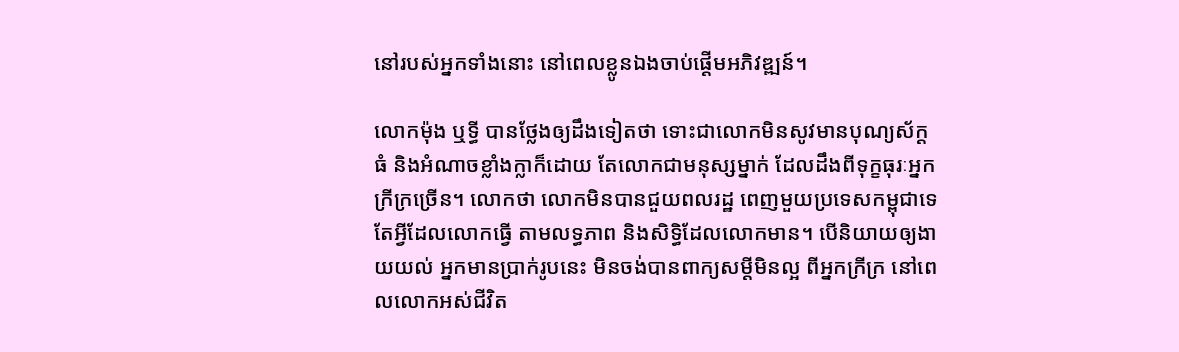នៅរបស់អ្នកទាំងនោះ នៅពេលខ្លូនឯងចាប់ផ្តើមអភិវឌ្ឍន៍។

លោកម៉ុង ឬទ្ធី បានថ្លែងឲ្យដឹងទៀតថា ទោះជាលោកមិនសូវមានបុណ្យស័ក្តធំ និងអំណាចខ្លាំងក្លាក៏ដោយ តែលោកជាមនុស្សម្នាក់ ដែលដឹងពីទុក្ខធុរៈអ្នកក្រីក្រច្រើន។ លោកថា លោកមិនបានជួយពលរដ្ឋ ពេញមួយប្រទេសកម្ពុជាទេ តែអ្វីដែលលោកធ្វើ តាមលទ្ធភាព និងសិទ្ធិដែលលោកមាន។ បើនិយាយឲ្យងាយយល់ អ្នកមានប្រាក់រូបនេះ មិនចង់បានពាក្យសម្តីមិនល្អ ពីអ្នកក្រីក្រ នៅពេលលោកអស់ជីវិត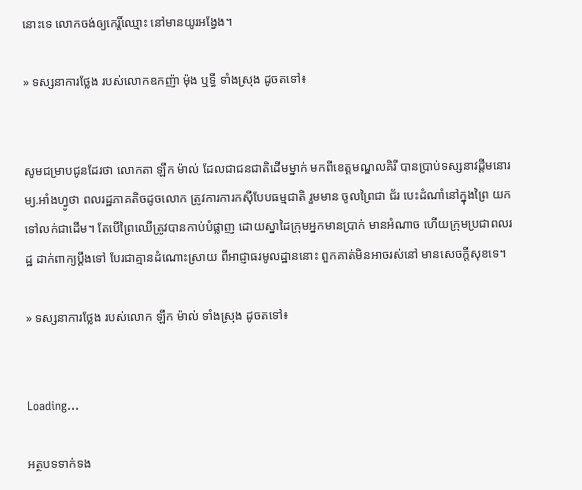នោះទេ លោកចង់ឲ្យកេរ្តិ៍ឈ្មោះ នៅមានយូរអង្វែង។

» ទស្សនាការថ្លែង របស់លោកឧកញ៉ា ម៉ុង ឬទ្ធី ទាំងស្រុង ដូចតទៅ៖


សូមជម្រាបជូនដែរថា លោកតា ឡឹក ម៉ាល់ ដែលជាជនជាតិដើមម្នាក់ មកពីខេត្តមណ្ឌលគិរី បានប្រាប់ទស្សនាវដ្តីមនោរម្យ.អាំងហ្វូថា ពលរដ្ឋភាគតិចដូចលោក ត្រូវការការកស៊ីបែបធម្មជាតិ រួមមាន ចូលព្រៃជា ជ័រ បេះដំណាំនៅក្នុងព្រៃ យកទៅលក់ជាដើម។ តែបើព្រៃឈើត្រូវបានកាប់បំផ្លាញ ដោយស្នាដៃក្រុមអ្នកមានប្រាក់ មានអំណាច ហើយក្រុមប្រជាពលរដ្ឋ ដាក់ពាក្យប្តឹងទៅ បែរជាគ្មានដំណោះស្រាយ ពីអាជ្ញាធរមូលដ្ឋាននោះ ពួកគាត់មិនអាចរស់នៅ មានសេចក្តីសុខទេ។

» ទស្សនាការថ្លែង របស់លោក ឡឹក ម៉ាល់ ទាំងស្រុង ដូចតទៅ៖


Loading...

អត្ថបទទាក់ទង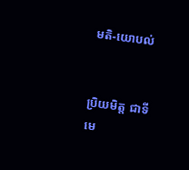មតិ-យោបល់


ប្រិយមិត្ត ជាទីមេ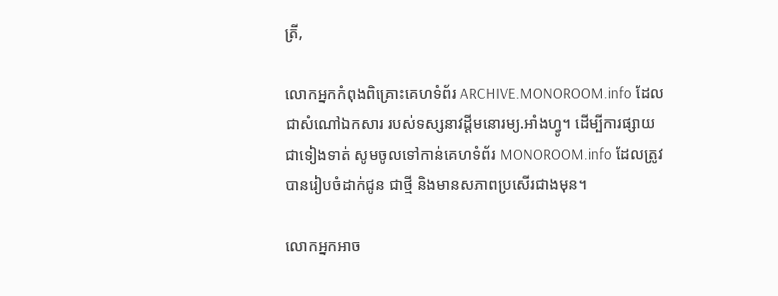ត្រី,

លោកអ្នកកំពុងពិគ្រោះគេហទំព័រ ARCHIVE.MONOROOM.info ដែលជាសំណៅឯកសារ របស់ទស្សនាវដ្ដីមនោរម្យ.អាំងហ្វូ។ ដើម្បីការផ្សាយជាទៀងទាត់ សូមចូលទៅកាន់គេហទំព័រ MONOROOM.info ដែលត្រូវបានរៀបចំដាក់ជូន ជាថ្មី និងមានសភាពប្រសើរជាងមុន។

លោកអ្នកអាច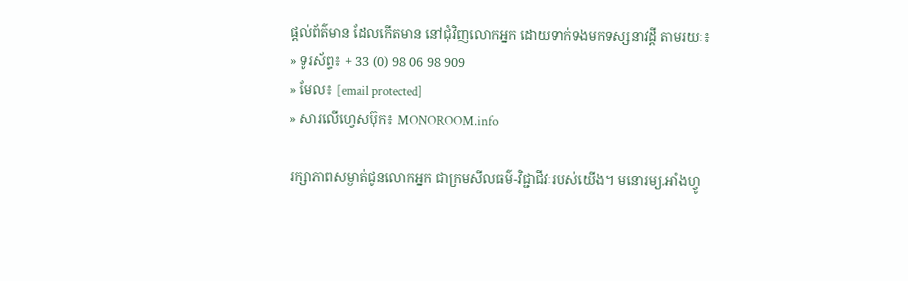ផ្ដល់ព័ត៌មាន ដែលកើតមាន នៅជុំវិញលោកអ្នក ដោយទាក់ទងមកទស្សនាវដ្ដី តាមរយៈ៖
» ទូរស័ព្ទ៖ + 33 (0) 98 06 98 909
» មែល៖ [email protected]
» សារលើហ្វេសប៊ុក៖ MONOROOM.info

រក្សាភាពសម្ងាត់ជូនលោកអ្នក ជាក្រមសីលធម៌-វិជ្ជាជីវៈរបស់យើង។ មនោរម្យ.អាំងហ្វូ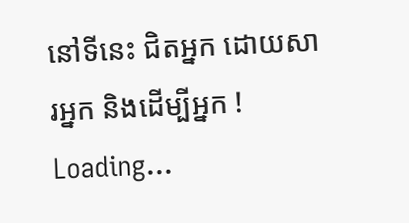នៅទីនេះ ជិតអ្នក ដោយសារអ្នក និងដើម្បីអ្នក !
Loading...